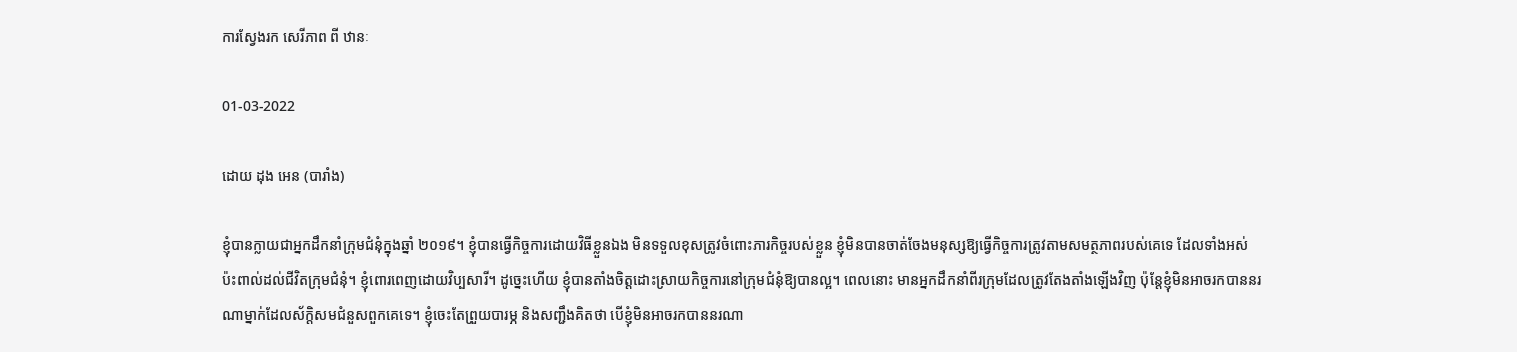ការស្វែងរក សេរីភាព ពី ឋានៈ

01-03-2022

ដោយ ដុង អេន (បារាំង)

ខ្ញុំបានក្លាយជាអ្នកដឹកនាំក្រុមជំនុំក្នុងឆ្នាំ ២០១៩។ ខ្ញុំបានធ្វើកិច្ចការដោយវិធីខ្លួនឯង មិនទទួលខុសត្រូវចំពោះភារកិច្ចរបស់ខ្លួន ខ្ញុំមិនបានចាត់ចែងមនុស្សឱ្យធ្វើកិច្ចការត្រូវតាមសមត្ថភាពរបស់គេទេ ដែលទាំងអស់ប៉ះពាល់ដល់ជីវិតក្រុមជំនុំ។ ខ្ញុំពោរពេញដោយវិប្បសារី។ ដូច្នេះហើយ ខ្ញុំបានតាំងចិត្តដោះស្រាយកិច្ចការនៅក្រុមជំនុំឱ្យបានល្អ។ ពេលនោះ មានអ្នកដឹកនាំពីរក្រុមដែលត្រូវតែងតាំងឡើងវិញ ប៉ុន្តែខ្ញុំមិនអាចរកបាននរណាម្នាក់ដែលស័ក្តិសមជំនួសពួកគេទេ។ ខ្ញុំចេះតែព្រួយបារម្ភ និងសញ្ជឹងគិតថា បើខ្ញុំមិនអាចរកបាននរណា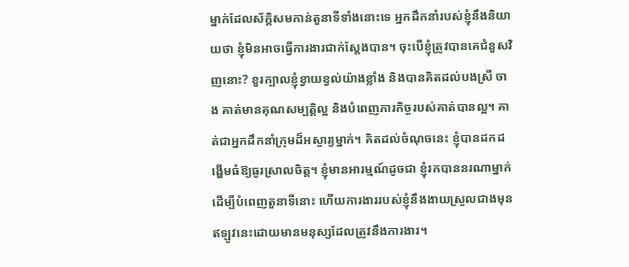ម្នាក់ដែលស័ក្តិសមកាន់តួនាទីទាំងនោះទេ អ្នកដឹកនាំរបស់ខ្ញុំនឹងនិយាយថា ខ្ញុំមិនអាចធ្វើការងារជាក់ស្តែងបាន។ ចុះបើខ្ញុំត្រូវបានគេជំនួសវិញនោះ? ខួរក្បាលខ្ញុំខ្វាយខ្វល់យ៉ាងខ្លាំង និងបានគិតដល់បងស្រី ចាង គាត់មានគុណសម្បត្តិល្អ និងបំពេញភារកិច្ចរបស់គាត់បានល្អ។ គាត់ជាអ្នកដឹកនាំក្រុមដ៏អស្ចារ្យម្នាក់។ គិតដល់ចំណុចនេះ ខ្ញុំបានដកដង្ហើមធំឱ្យធូរស្រាលចិត្ត។ ខ្ញុំមានអារម្មណ៍ដូចជា ខ្ញុំរកបាននរណាម្នាក់ដើម្បីបំពេញតួនាទីនោះ ហើយការងាររបស់ខ្ញុំនឹងងាយស្រួលជាងមុនឥឡូវនេះដោយមានមនុស្សដែលត្រូវនឹងការងារ។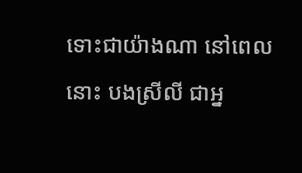ទោះជាយ៉ាងណា នៅពេលនោះ បងស្រីលី ជាអ្ន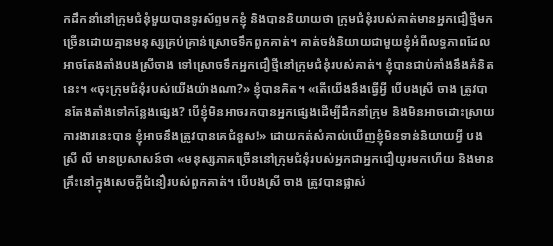កដឹកនាំនៅក្រុមជំនុំមួយបានទូរស័ព្ទមកខ្ញុំ និងបាននិយាយថា ក្រុមជំនុំរបស់គាត់មានអ្នកជឿថ្មីមកច្រើនដោយគ្មានមនុស្សគ្រប់គ្រាន់ស្រោចទឹកពួកគាត់។ គាត់ចង់និយាយជាមួយខ្ញុំអំពីលទ្ធភាពដែលអាចតែងតាំងបងស្រីចាង ទៅស្រោចទឹកអ្នកជឿថ្មីនៅក្រុមជំនុំរបស់គាត់។ ខ្ញុំបានជាប់គាំងនឹងគំនិតនេះ។ «ចុះក្រុមជំនុំរបស់យើងយ៉ាងណា?» ខ្ញុំបានគិត។ «តើយើងនឹងធ្វើអ្វី បើបងស្រី ចាង ត្រូវបានតែងតាំងទៅកន្លែងផ្សេង? បើខ្ញុំមិនអាចរកបានអ្នកផ្សេងដើម្បីដឹកនាំក្រុម និងមិនអាចដោះស្រាយការងារនេះបាន ខ្ញុំអាចនឹងត្រូវបានគេជំនួស!» ដោយកត់សំគាល់ឃើញខ្ញុំមិនទាន់និយាយអ្វី បងស្រី លី មានប្រសាសន៍ថា «មនុស្សភាគច្រើននៅក្រុមជំនុំរបស់អ្នកជាអ្នកជឿយូរមកហើយ និងមានគ្រឹះនៅក្នុងសេចក្ដីជំនឿរបស់ពួកគាត់។ បើបងស្រី ចាង ត្រូវបានផ្លាស់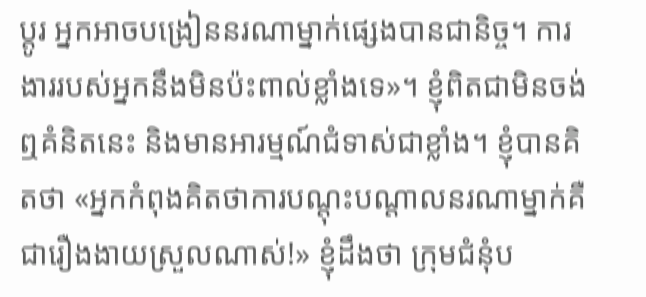ប្តូរ អ្នកអាចបង្រៀននរណាម្នាក់ផ្សេងបានជានិច្ច។ ការងាររបស់អ្នកនឹងមិនប៉ះពាល់ខ្លាំងទេ»។ ខ្ញុំពិតជាមិនចង់ឮគំនិតនេះ និងមានអារម្មណ៍ជំទាស់ជាខ្លាំង។ ខ្ញុំបានគិតថា «អ្នកកំពុងគិតថាការបណ្តុះបណ្តាលនរណាម្នាក់គឺជារឿងងាយស្រួលណាស់!» ខ្ញុំដឹងថា ក្រុមជំនុំប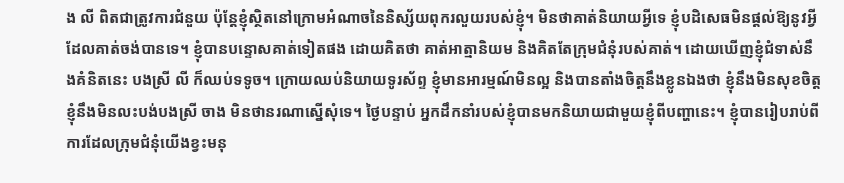ង លី ពិតជាត្រូវការជំនួយ ប៉ុន្តែខ្ញុំស្ថិតនៅក្រោមអំណាចនៃនិស្ស័យពុករលួយរបស់ខ្ញុំ។ មិនថាគាត់និយាយអ្វីទេ ខ្ញុំបដិសេធមិនផ្តល់ឱ្យនូវអ្វីដែលគាត់ចង់បានទេ។ ខ្ញុំបានបន្ទោសគាត់ទៀតផង ដោយគិតថា គាត់អាត្មានិយម និងគិតតែក្រុមជំនុំរបស់គាត់។ ដោយឃើញខ្ញុំជំទាស់នឹងគំនិតនេះ បងស្រី លី ក៏ឈប់ទទូច។ ក្រោយឈប់និយាយទូរស័ព្ទ ខ្ញុំមានអារម្មណ៍មិនល្អ និងបានតាំងចិត្តនឹងខ្លូនឯងថា ខ្ញុំនឹងមិនសុខចិត្ត ខ្ញុំនឹងមិនលះបង់បងស្រី ចាង មិនថានរណាស្នើសុំទេ។ ថ្ងៃបន្ទាប់ អ្នកដឹកនាំរបស់ខ្ញុំបានមកនិយាយជាមួយខ្ញុំពីបញ្ហានេះ។ ខ្ញុំបានរៀបរាប់ពីការដែលក្រុមជំនុំយើងខ្វះមនុ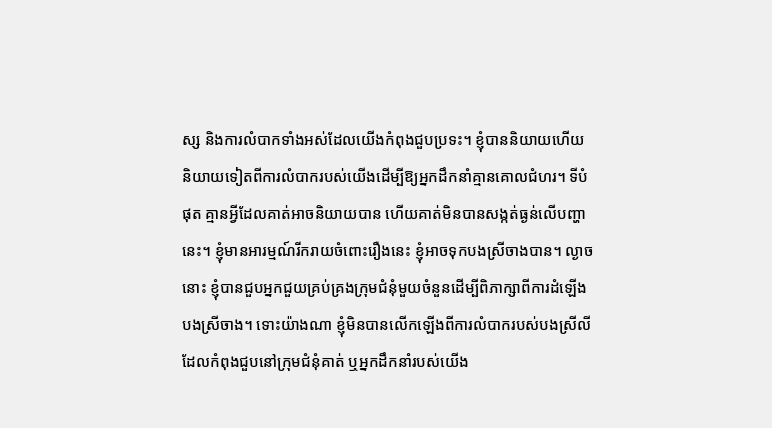ស្ស និងការលំបាកទាំងអស់ដែលយើងកំពុងជួបប្រទះ។ ខ្ញុំបាននិយាយហើយនិយាយទៀតពីការលំបាករបស់យើងដើម្បីឱ្យអ្នកដឹកនាំគ្មានគោលជំហរ។ ទីបំផុត គ្មានអ្វីដែលគាត់អាចនិយាយបាន ហើយគាត់មិនបានសង្កត់ធ្ងន់លើបញ្ហានេះ។ ខ្ញុំមានអារម្មណ៍រីករាយចំពោះរឿងនេះ ខ្ញុំអាចទុកបងស្រីចាងបាន។ ល្ងាចនោះ ខ្ញុំបានជួបអ្នកជួយគ្រប់គ្រងក្រុមជំនុំមួយចំនួនដើម្បីពិភាក្សាពីការដំឡើងបងស្រីចាង។ ទោះយ៉ាងណា ខ្ញុំមិនបានលើកឡើងពីការលំបាករបស់បងស្រីលីដែលកំពុងជួបនៅក្រុមជំនុំគាត់ ឬអ្នកដឹកនាំរបស់យើង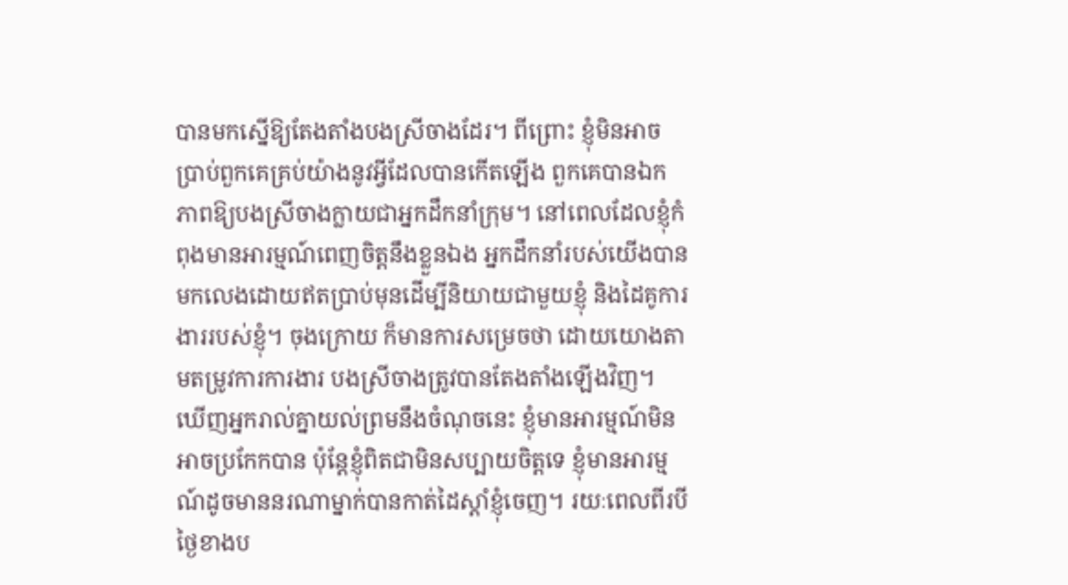បានមកស្នើឱ្យតែងតាំងបងស្រីចាងដែរ។ ពីព្រោះ ខ្ញុំមិនអាចប្រាប់ពួកគេគ្រប់យ៉ាងនូវអ្វីដែលបានកើតឡើង ពួកគេបានឯកភាពឱ្យបងស្រីចាងក្លាយជាអ្នកដឹកនាំក្រុម។ នៅពេលដែលខ្ញុំកំពុងមានអារម្មណ៍ពេញចិត្តនឹងខ្លួនឯង អ្នកដឹកនាំរបស់យើងបានមកលេងដោយឥតប្រាប់មុនដើម្បីនិយាយជាមួយខ្ញុំ និងដៃគូការងាររបស់ខ្ញុំ។ ចុងក្រោយ ក៏មានការសម្រេចថា ដោយយោងតាមតម្រូវការការងារ បងស្រីចាងត្រូវបានតែងតាំងឡើងវិញ។ ឃើញអ្នករាល់គ្នាយល់ព្រមនឹងចំណុចនេះ ខ្ញុំមានអារម្មណ៍មិនអាចប្រកែកបាន ប៉ុន្តែខ្ញុំពិតជាមិនសប្បាយចិត្តទេ ខ្ញុំមានអារម្មណ៍ដូចមាននរណាម្នាក់បានកាត់ដៃស្តាំខ្ញុំចេញ។ រយៈពេលពីរបីថ្ងៃខាងប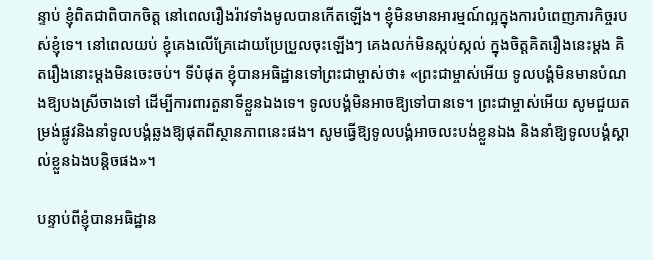ន្ទាប់ ខ្ញុំពិតជាពិបាកចិត្ត នៅពេលរឿងរ៉ាវទាំងមូលបានកើតឡើង។ ខ្ញុំមិនមានអារម្មណ៍ល្អក្នុងការបំពេញភារកិច្ចរបស់ខ្ញុំទេ។ នៅពេលយប់ ខ្ញុំគេងលើគ្រែដោយប្រែប្រួលចុះឡើងៗ គេងលក់មិនស្កប់ស្កល់ ក្នុងចិត្តគិតរឿងនេះម្តង គិតរឿងនោះម្តងមិនចេះចប់។ ទីបំផុត ខ្ញុំបានអធិដ្ឋានទៅព្រះជាម្ចាស់ថា៖ «ព្រះជាម្ចាស់អើយ ទូលបង្គំមិនមានបំណងឱ្យបងស្រីចាងទៅ ដើម្បីការពារតួនាទីខ្លួនឯងទេ។ ទូលបង្គំមិនអាចឱ្យទៅបានទេ។ ព្រះជាម្ចាស់អើយ សូមជួយតម្រង់ផ្លូវនិងនាំទូលបង្គំឆ្លងឱ្យផុតពីស្ថានភាពនេះផង។ សូមធ្វើឱ្យទូលបង្គំអាចលះបង់ខ្លួនឯង និងនាំឱ្យទូលបង្គំស្គាល់ខ្លួនឯងបន្តិចផង»។

បន្ទាប់ពីខ្ញុំបានអធិដ្ឋាន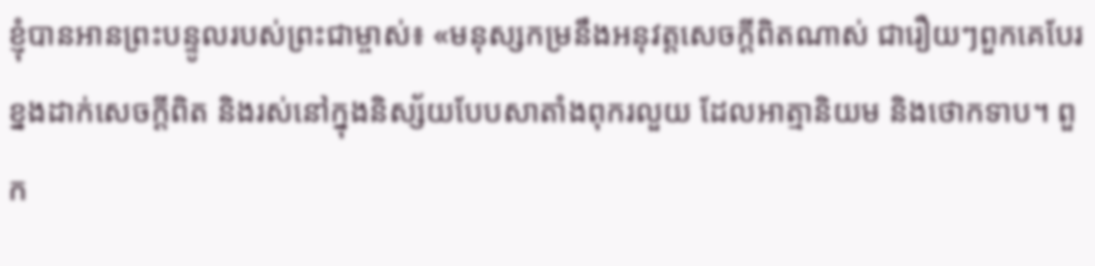ខ្ញុំបានអានព្រះបន្ទូលរបស់ព្រះជាម្ចាស់៖ «មនុស្សកម្រនឹងអនុវត្តសេចក្ដីពិតណាស់ ជារឿយៗពួកគេបែរខ្នងដាក់សេចក្ដីពិត និងរស់នៅក្នុងនិស្ស័យបែបសាតាំងពុករលួយ ដែលអាត្មានិយម និងថោកទាប។ ពួក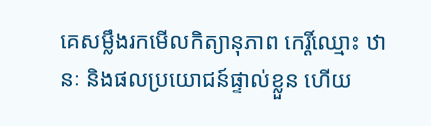គេសម្លឹងរកមើលកិត្យានុភាព កេរ្តិ៍ឈ្មោះ ឋានៈ និងផលប្រយោជន៍ផ្ទាល់ខ្លួន ហើយ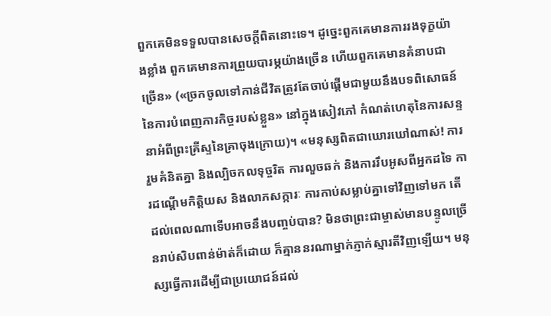ពួកគេមិនទទួលបានសេចក្ដីពិតនោះទេ។ ដូច្នេះពួកគេមានការរងទុក្ខយ៉ាងខ្លាំង ពួកគេមានការព្រួយបារម្ភយ៉ាងច្រើន ហើយពួកគេមានគំនាបជាច្រើន» («ច្រកចូលទៅកាន់ជីវិតត្រូវតែចាប់ផ្ដើមជាមួយនឹងបទពិសោធន៍នៃការបំពេញភារកិច្ចរបស់ខ្លួន» នៅក្នុងសៀវភៅ កំណត់ហេតុនៃការសន្ទនាអំពីព្រះគ្រីស្ទនៃគ្រាចុងក្រោយ)។ «មនុស្សពិតជាឃោរឃៅណាស់! ការរួមគំនិតគ្នា និងល្បិចកលទុច្ចរិត ការលួចឆក់ និងការរឹបអូសពីអ្នកដទៃ ការដណ្ដើមកិត្តិយស និងលាភសក្ការៈ ការកាប់សម្លាប់គ្នាទៅវិញទៅមក តើដល់ពេលណាទើបអាចនឹងបញ្ចប់បាន? មិនថាព្រះជាម្ចាស់មានបន្ទូលច្រើនរាប់សិបពាន់ម៉ាត់ក៏ដោយ ក៏គ្មាននរណាម្នាក់ភ្ញាក់ស្មារតីវិញឡើយ។ មនុស្សធ្វើការដើម្បីជាប្រយោជន៍ដល់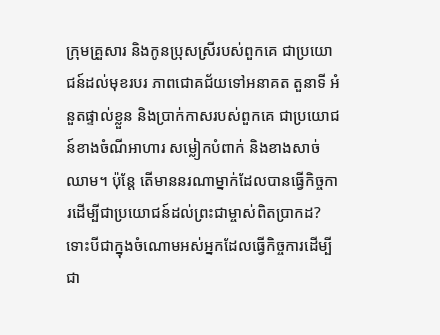ក្រុមគ្រួសារ និងកូនប្រុសស្រីរបស់ពួកគេ ជាប្រយោជន៍ដល់មុខរបរ ភាពជោគជ័យទៅអនាគត តួនាទី អំនួតផ្ទាល់ខ្លួន និងប្រាក់កាសរបស់ពួកគេ ជាប្រយោជន៍ខាងចំណីអាហារ សម្លៀកបំពាក់ និងខាងសាច់ឈាម។ ប៉ុន្តែ តើមាននរណាម្នាក់ដែលបានធ្វើកិច្ចការដើម្បីជាប្រយោជន៍ដល់ព្រះជាម្ចាស់ពិតប្រាកដ? ទោះបីជាក្នុងចំណោមអស់អ្នកដែលធ្វើកិច្ចការដើម្បីជា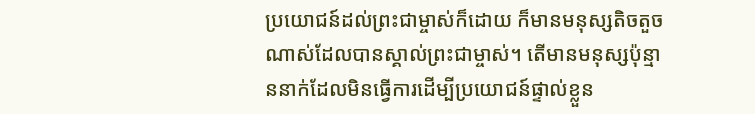ប្រយោជន៍ដល់ព្រះជាម្ចាស់ក៏ដោយ ក៏មានមនុស្សតិចតួចណាស់ដែលបានស្គាល់ព្រះជាម្ចាស់។ តើមានមនុស្សប៉ុន្មាននាក់ដែលមិនធ្វើការដើម្បីប្រយោជន៍ផ្ទាល់ខ្លួន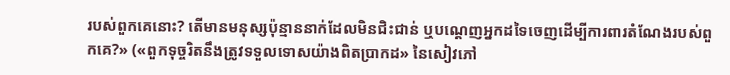របស់ពួកគេនោះ? តើមានមនុស្សប៉ុន្មាននាក់ដែលមិនជិះជាន់ ឬបណ្តេញអ្នកដទៃចេញដើម្បីការពារតំណែងរបស់ពួកគេ?» («ពួកទុច្ចរិតនឹងត្រូវទទួលទោសយ៉ាងពិតប្រាកដ» នៃសៀវភៅ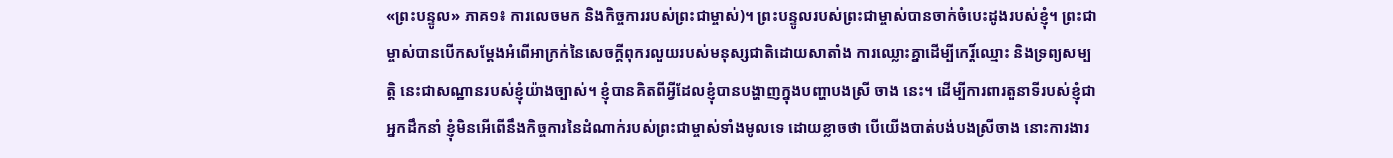«ព្រះបន្ទូល» ភាគ១៖ ការលេចមក និងកិច្ចការរបស់ព្រះជាម្ចាស់)។ ព្រះបន្ទូលរបស់ព្រះជាម្ចាស់បានចាក់ចំបេះដូងរបស់ខ្ញុំ។ ព្រះជាម្ចាស់បានបើកសម្ដែងអំពើអាក្រក់នៃសេចក្តីពុករលួយរបស់មនុស្សជាតិដោយសាតាំង ការឈ្លោះគ្នាដើម្បីកេរ្ដិ៍ឈ្មោះ និងទ្រព្យសម្បត្តិ នេះជាសណ្ឋានរបស់ខ្ញុំយ៉ាងច្បាស់។ ខ្ញុំបានគិតពីអ្វីដែលខ្ញុំបានបង្ហាញក្នុងបញ្ហាបងស្រី ចាង នេះ។ ដើម្បីការពារតួនាទីរបស់ខ្ញុំជាអ្នកដឹកនាំ ខ្ញុំមិនអើពើនឹងកិច្ចការនៃដំណាក់របស់ព្រះជាម្ចាស់ទាំងមូលទេ ដោយខ្លាចថា បើយើងបាត់បង់បងស្រីចាង នោះការងារ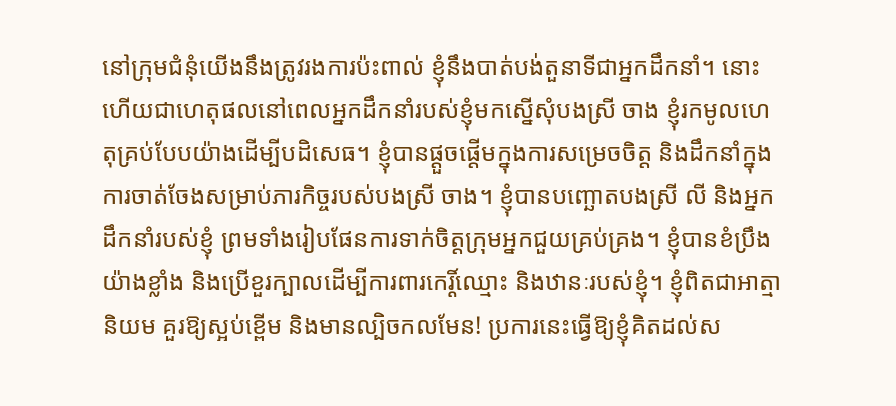នៅក្រុមជំនុំយើងនឹងត្រូវរងការប៉ះពាល់ ខ្ញុំនឹងបាត់បង់តួនាទីជាអ្នកដឹកនាំ។ នោះហើយជាហេតុផលនៅពេលអ្នកដឹកនាំរបស់ខ្ញុំមកស្នើសុំបងស្រី ចាង ខ្ញុំរកមូលហេតុគ្រប់បែបយ៉ាងដើម្បីបដិសេធ។ ខ្ញុំបានផ្ដួចផ្ដើមក្នុងការសម្រេចចិត្ត និងដឹកនាំក្នុងការចាត់ចែងសម្រាប់ភារកិច្ចរបស់បងស្រី ចាង។ ខ្ញុំបានបញ្ឆោតបងស្រី លី និងអ្នកដឹកនាំរបស់ខ្ញុំ ព្រមទាំងរៀបផែនការទាក់ចិត្តក្រុមអ្នកជួយគ្រប់គ្រង។ ខ្ញុំបានខំប្រឹងយ៉ាងខ្លាំង និងប្រើខួរក្បាលដើម្បីការពារកេរ្តិ៍ឈ្មោះ និងឋានៈរបស់ខ្ញុំ។ ខ្ញុំពិតជាអាត្មានិយម គួរឱ្យស្អប់ខ្ពើម និងមានល្បិចកលមែន! ប្រការនេះធ្វើឱ្យខ្ញុំគិតដល់ស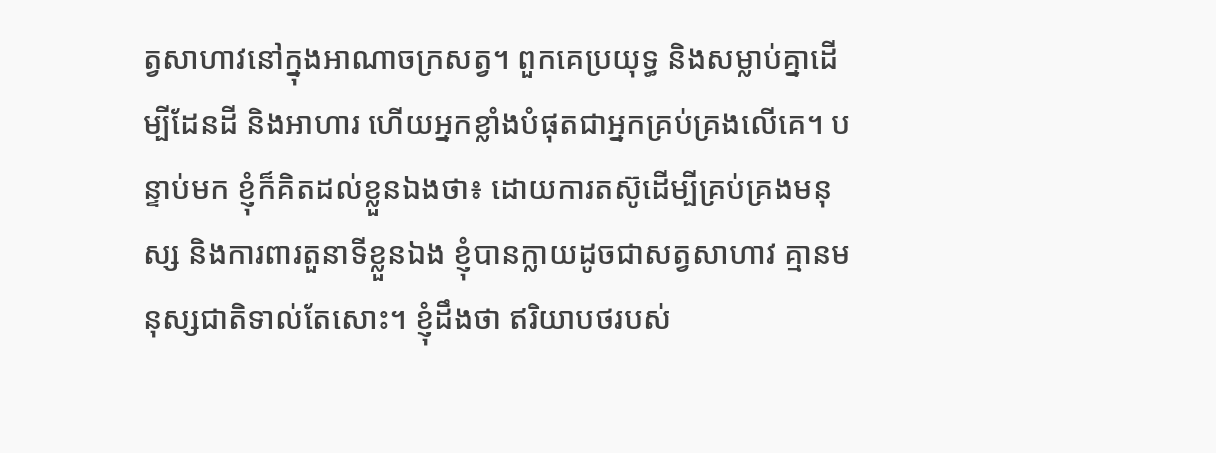ត្វសាហាវនៅក្នុងអាណាចក្រសត្វ។ ពួកគេប្រយុទ្ធ និងសម្លាប់គ្នាដើម្បីដែនដី និងអាហារ ហើយអ្នកខ្លាំងបំផុតជាអ្នកគ្រប់គ្រងលើគេ។ បន្ទាប់មក ខ្ញុំក៏គិតដល់ខ្លួនឯងថា៖ ដោយការតស៊ូដើម្បីគ្រប់គ្រងមនុស្ស និងការពារតួនាទីខ្លួនឯង ខ្ញុំបានក្លាយដូចជាសត្វសាហាវ គ្មានមនុស្សជាតិទាល់តែសោះ។ ខ្ញុំដឹងថា ឥរិយាបថរបស់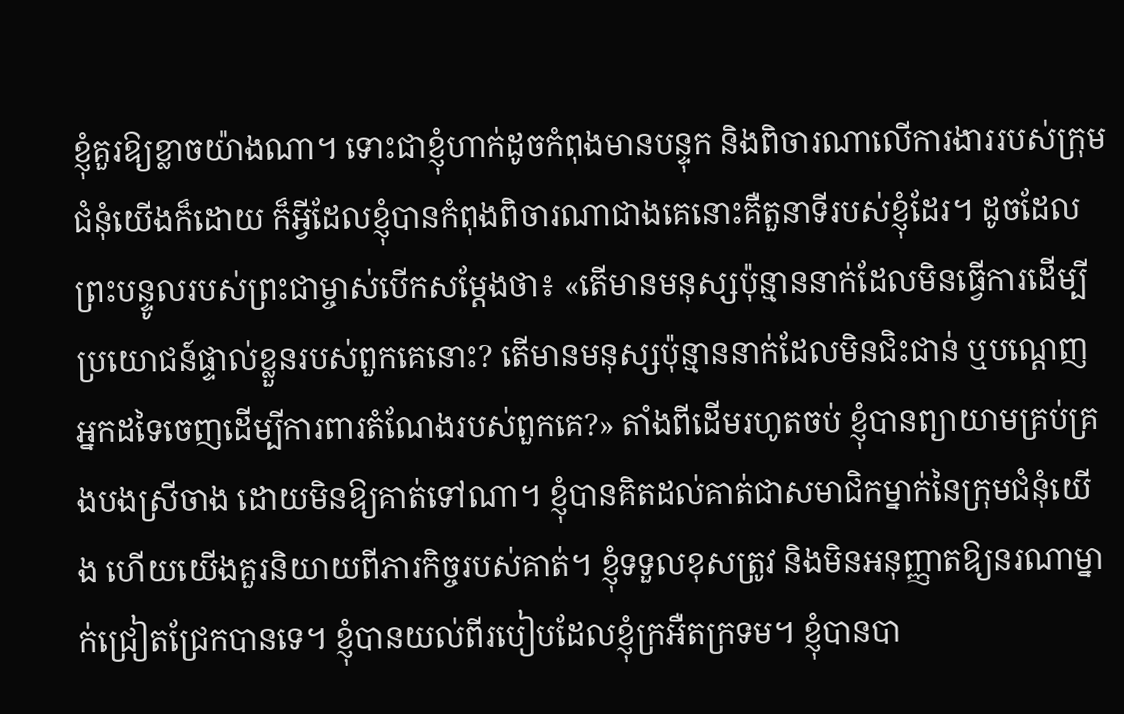ខ្ញុំគួរឱ្យខ្លាចយ៉ាងណា។ ទោះជាខ្ញុំហាក់ដូចកំពុងមានបន្ទុក និងពិចារណាលើការងាររបស់ក្រុមជំនុំយើងក៏ដោយ ក៏អ្វីដែលខ្ញុំបានកំពុងពិចារណាជាងគេនោះគឺតួនាទីរបស់ខ្ញុំដែរ។ ដូចដែលព្រះបន្ទូលរបស់ព្រះជាម្ចាស់បើកសម្ដែងថា៖ «តើមានមនុស្សប៉ុន្មាននាក់ដែលមិនធ្វើការដើម្បីប្រយោជន៍ផ្ទាល់ខ្លួនរបស់ពួកគេនោះ? តើមានមនុស្សប៉ុន្មាននាក់ដែលមិនជិះជាន់ ឬបណ្តេញអ្នកដទៃចេញដើម្បីការពារតំណែងរបស់ពួកគេ?» តាំងពីដើមរហូតចប់ ខ្ញុំបានព្យាយាមគ្រប់គ្រងបងស្រីចាង ដោយមិនឱ្យគាត់ទៅណា។ ខ្ញុំបានគិតដល់គាត់ជាសមាជិកម្នាក់នៃក្រុមជំនុំយើង ហើយយើងគួរនិយាយពីភារកិច្ចរបស់គាត់។ ខ្ញុំទទួលខុសត្រូវ និងមិនអនុញ្ញាតឱ្យនរណាម្នាក់ជ្រៀតជ្រែកបានទេ។ ខ្ញុំបានយល់ពីរបៀបដែលខ្ញុំក្រអឺតក្រទម។ ខ្ញុំបានបា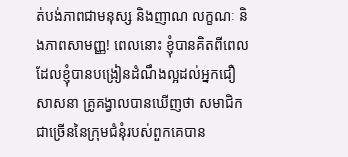ត់បង់ភាពជាមនុស្ស និងញាណ លក្ខណៈ និងភាពសាមញ្ញ! ពេលនោះ ខ្ញុំបានគិតពីពេលដែលខ្ញុំបានបង្រៀនដំណឹងល្អដល់អ្នកជឿសាសនា គ្រូគង្វាលបានឃើញថា សមាជិកជាច្រើននៃក្រុមជំនុំរបស់ពួកគេបាន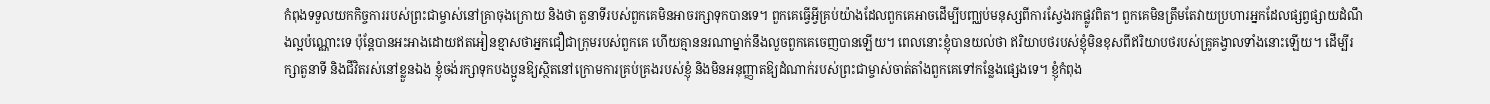កំពុងទទួលយកកិច្ចការរបស់ព្រះជាម្ចាស់នៅគ្រាចុងក្រោយ និងថា តួនាទីរបស់ពួកគេមិនអាចរក្សាទុកបានទេ។ ពួកគេធ្វើអ្វីគ្រប់យ៉ាងដែលពួកគេអាចដើម្បីបញ្ឈប់មនុស្សពីការស្វែងរកផ្លូវពិត។ ពួកគេមិនត្រឹមតែវាយប្រហារអ្នកដែលផ្សព្វផ្សាយដំណឹងល្អប៉ណ្ណោះទេ ប៉ុន្តែបានអះអាងដោយឥតអៀនខ្មាសថាអ្នកជឿជាក្រុមរបស់ពួកគេ ហើយគ្មាននរណាម្នាក់នឹងលួចពួកគេចេញបានឡើយ។ ពេលនោះខ្ញុំបានយល់ថា ឥរិយាបថរបស់ខ្ញុំមិនខុសពីឥរិយាបថរបស់គ្រូគង្វាលទាំងនោះឡើយ។ ដើម្បីរក្សាតួនាទី និងជីវិតរស់នៅខ្លួនឯង ខ្ញុំចង់រក្សាទុកបងប្អូនឱ្យស្ថិតនៅក្រោមការគ្រប់គ្រងរបស់ខ្ញុំ និងមិនអនុញ្ញាតឱ្យដំណាក់របស់ព្រះជាម្ចាស់ចាត់តាំងពួកគេទៅកន្លែងផ្សេងទេ។ ខ្ញុំកំពុង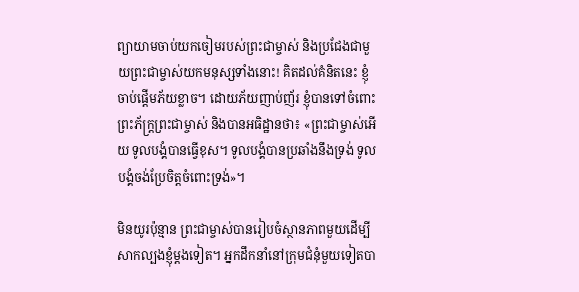ព្យាយាមចាប់យកចៀមរបស់ព្រះជាម្ចាស់ និងប្រជែងជាមួយព្រះជាម្ចាស់យកមនុស្សទាំងនោះ! គិតដល់គំនិតនេះ ខ្ញុំចាប់ផ្តើមភ័យខ្លាច។ ដោយភ័យញាប់ញ័រ ខ្ញុំបានទៅចំពោះព្រះភ័ក្ត្រព្រះជាម្ចាស់ និងបានអធិដ្ឋានថា៖ «ព្រះជាម្ចាស់អើយ ទូលបង្គំបានធ្វើខុស។ ទូលបង្គំបានប្រឆាំងនឹងទ្រង់ ទូលបង្គំចង់ប្រែចិត្តចំពោះទ្រង់»។

មិនយូរប៉ុន្មាន ព្រះជាម្ចាស់បានរៀបចំស្ថានភាពមួយដើម្បីសាកល្បងខ្ញុំម្តងទៀត។ អ្នកដឹកនាំនៅក្រុមជំនុំមួយទៀតបា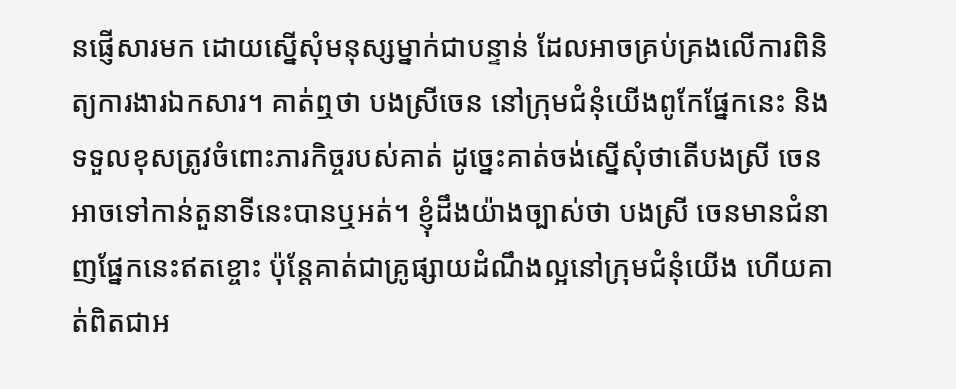នផ្ញើសារមក ដោយស្នើសុំមនុស្សម្នាក់ជាបន្ទាន់ ដែលអាចគ្រប់គ្រងលើការពិនិត្យការងារឯកសារ។ គាត់ឮថា បងស្រីចេន នៅក្រុមជំនុំយើងពូកែផ្នែកនេះ និងទទួលខុសត្រូវចំពោះភារកិច្ចរបស់គាត់ ដូច្នេះគាត់ចង់ស្នើសុំថាតើបងស្រី ចេន អាចទៅកាន់តួនាទីនេះបានឬអត់។ ខ្ញុំដឹងយ៉ាងច្បាស់ថា បងស្រី ចេនមានជំនាញផ្នែកនេះឥតខ្ចោះ ប៉ុន្តែគាត់ជាគ្រូផ្សាយដំណឹងល្អនៅក្រុមជំនុំយើង ហើយគាត់ពិតជាអ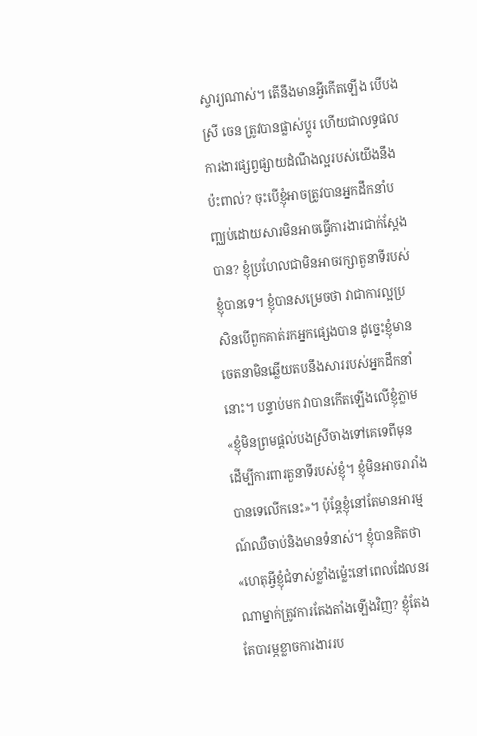ស្ចារ្យណាស់។ តើនឹងមានអ្វីកើតឡើង បើបងស្រី ចេន ត្រូវបានផ្លាស់ប្តូរ ហើយជាលទ្ធផល ការងារផ្សព្វផ្សាយដំណឹងល្អរបស់យើងនឹងប៉ះពាល់? ចុះបើខ្ញុំអាចត្រូវបានអ្នកដឹកនាំបញ្ឈប់ដោយសារមិនអាចធ្វើការងារជាក់ស្តែងបាន? ខ្ញុំប្រហែលជាមិនអាចរក្សាតួនាទីរបស់ខ្ញុំបានទេ។ ខ្ញុំបានសម្រេចថា វាជាការល្អប្រសិនបើពួកគាត់រកអ្នកផ្សេងបាន ដូច្នេះខ្ញុំមានចេតនាមិនឆ្លើយតបនឹងសាររបស់អ្នកដឹកនាំនោះ។ បន្ទាប់មក វាបានកើតឡើងលើខ្ញុំភ្លាម «ខ្ញុំមិនព្រមផ្តល់បងស្រីចាងទៅគេទេពីមុន ដើម្បីការពារតួនាទីរបស់ខ្ញុំ។ ខ្ញុំមិនអាចរារាំងបានទេលើកនេះ»។ ប៉ុន្តែខ្ញុំនៅតែមានអារម្មណ៍ឈឺចាប់និងមានទំនាស់។ ខ្ញុំបានគិតថា «ហេតុអ្វីខ្ញុំជំទាស់ខ្លាំងម៉្លេះនៅពេលដែលនរណាម្នាក់ត្រូវការតែងតាំងឡើងវិញ? ខ្ញុំតែងតែបារម្ភខ្លាចការងាររប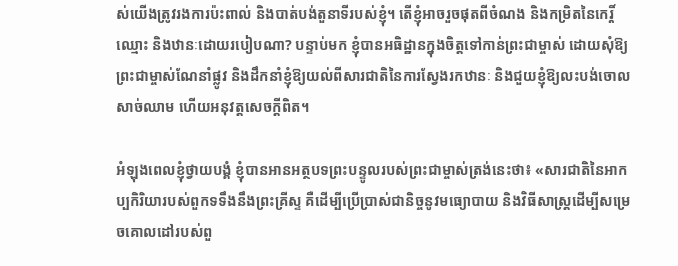ស់យើងត្រូវរងការប៉ះពាល់ និងបាត់បង់តួនាទីរបស់ខ្ញុំ។ តើខ្ញុំអាចរួចផុតពីចំណង និងកម្រិតនៃកេរ្តិ៍ឈ្មោះ និងឋានៈដោយរបៀបណា? បន្ទាប់មក ខ្ញុំបានអធិដ្ឋានក្នុងចិត្តទៅកាន់ព្រះជាម្ចាស់ ដោយសុំឱ្យព្រះជាម្ចាស់ណែនាំផ្លូវ និងដឹកនាំខ្ញុំឱ្យយល់ពីសារជាតិនៃការស្វែងរកឋានៈ និងជួយខ្ញុំឱ្យលះបង់ចោលសាច់ឈាម ហើយអនុវត្តសេចក្តីពិត។

អំឡុងពេលខ្ញុំថ្វាយបង្គំ ខ្ញុំបានអានអត្ថបទព្រះបន្ទូលរបស់ព្រះជាម្ចាស់ត្រង់នេះថា៖ «សារជាតិនៃអាកប្បកិរិយារបស់ពួកទទឹងនឹងព្រះគ្រីស្ទ គឺដើម្បីប្រើប្រាស់ជានិច្ចនូវមធ្យោបាយ និងវិធីសាស្ត្រដើម្បីសម្រេចគោលដៅរបស់ពួ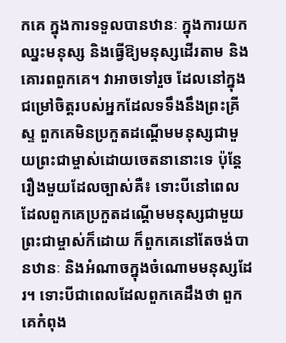កគេ ក្នុងការទទួលបានឋានៈ ក្នុងការយកឈ្នះមនុស្ស និងធ្វើឱ្យមនុស្សដើរតាម និងគោរពពួកគេ។ វាអាចទៅរួច ដែលនៅក្នុងជម្រៅចិត្តរបស់អ្នកដែលទទឹងនឹងព្រះគ្រីស្ទ ពួកគេមិនប្រកួតដណ្ដើមមនុស្សជាមួយព្រះជាម្ចាស់ដោយចេតនានោះទេ ប៉ុន្តែរឿងមួយដែលច្បាស់គឺ៖ ទោះបីនៅពេលដែលពួកគេប្រកួតដណ្ដើមមនុស្សជាមួយព្រះជាម្ចាស់ក៏ដោយ ក៏ពួកគេនៅតែចង់បានឋានៈ និងអំណាចក្នុងចំណោមមនុស្សដែរ។ ទោះបីជាពេលដែលពួកគេដឹងថា ពួកគេកំពុង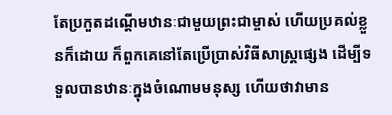តែប្រកួតដណ្ដើមឋានៈជាមួយព្រះជាម្ចាស់ ហើយប្រគល់ខ្លួនក៏ដោយ ក៏ពួកគេនៅតែប្រើប្រាស់វិធីសាស្ត្រផ្សេង ដើម្បីទទួលបានឋានៈក្នុងចំណោមមនុស្ស ហើយថាវាមាន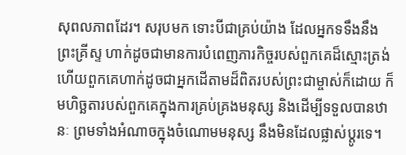សុពលភាពដែរ។ សរុបមក ទោះបីជាគ្រប់យ៉ាង ដែលអ្នកទទឹងនឹងព្រះគ្រីស្ទ ហាក់ដូចជាមានការបំពេញភារកិច្ចរបស់ពួកគេដ៏ស្មោះត្រង់ ហើយពួកគេហាក់ដូចជាអ្នកដើតាមដ៏ពិតរបស់ព្រះជាម្ចាស់ក៏ដោយ ក៏មហិច្ឆតារបស់ពួកគេក្នុងការគ្រប់គ្រងមនុស្ស និងដើម្បីទទួលបានឋានៈ ព្រមទាំងអំណាចក្នុងចំណោមមនុស្ស នឹងមិនដែលផ្លាស់ប្ដូរទេ។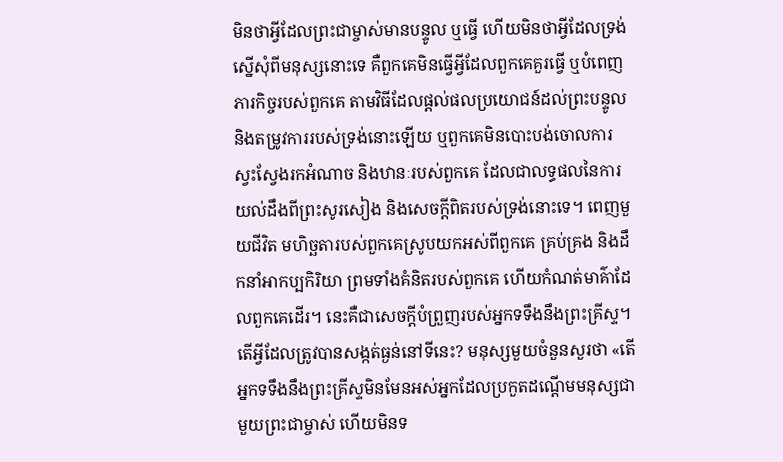មិនថាអ្វីដែលព្រះជាម្ចាស់មានបន្ទូល ឬធ្វើ ហើយមិនថាអ្វីដែលទ្រង់ស្នើសុំពីមនុស្សនោះទេ គឺពួកគេមិនធ្វើអ្វីដែលពួកគេគួរធ្វើ ឬបំពេញភារកិច្ចរបស់ពួកគេ តាមវិធីដែលផ្ដល់ផលប្រយោជន៍ដល់ព្រះបន្ទូល និងតម្រូវការរបស់ទ្រង់នោះឡើយ ឬពួកគេមិនបោះបង់ចោលការស្វះស្វែងរកអំណាច និងឋានៈរបស់ពួកគេ ដែលជាលទ្ធផលនៃការយល់ដឹងពីព្រះសូរសៀង និងសេចក្ដីពិតរបស់ទ្រង់នោះទេ។ ពេញមួយជីវិត មហិច្ឆតារបស់ពួកគេស្រូបយកអស់ពីពួកគេ គ្រប់គ្រង និងដឹកនាំអាកប្បកិរិយា ព្រមទាំងគំនិតរបស់ពួកគេ ហើយកំណត់មាគ៌ាដែលពួកគេដើរ។ នេះគឺជាសេចក្ដីបំព្រួញរបស់អ្នកទទឹងនឹងព្រះគ្រីស្ទ។ តើអ្វីដែលត្រូវបានសង្កត់ធ្ងន់នៅទីនេះ? មនុស្សមួយចំនួនសួរថា «តើអ្នកទទឹងនឹងព្រះគ្រីស្ទមិនមែនអស់អ្នកដែលប្រកួតដណ្ដើមមនុស្សជាមួយព្រះជាម្ចាស់ ហើយមិនទ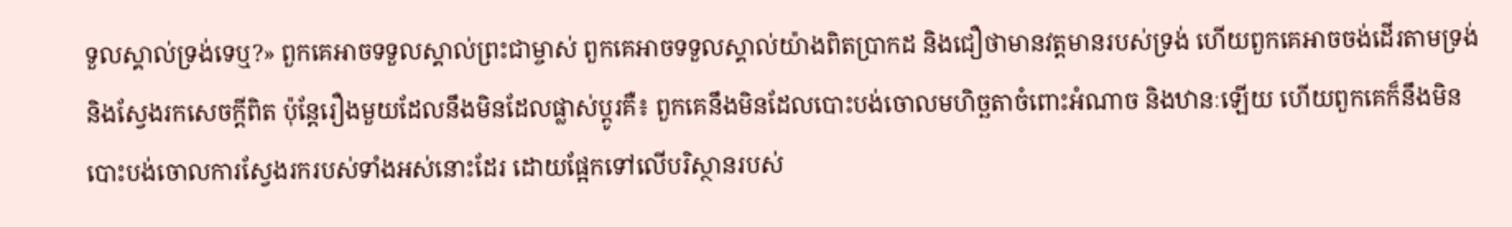ទួលស្គាល់ទ្រង់ទេឬ?» ពួកគេអាចទទួលស្គាល់ព្រះជាម្ចាស់ ពួកគេអាចទទួលស្គាល់យ៉ាងពិតប្រាកដ និងជឿថាមានវត្តមានរបស់ទ្រង់ ហើយពួកគេអាចចង់ដើរតាមទ្រង់ និងស្វែងរកសេចក្ដីពិត ប៉ុន្តែរឿងមួយដែលនឹងមិនដែលផ្លាស់ប្ដូរគឺ៖ ពួកគេនឹងមិនដែលបោះបង់ចោលមហិច្ឆតាចំពោះអំណាច និងឋានៈឡើយ ហើយពួកគេក៏នឹងមិនបោះបង់ចោលការស្វែងរករបស់ទាំងអស់នោះដែរ ដោយផ្អែកទៅលើបរិស្ថានរបស់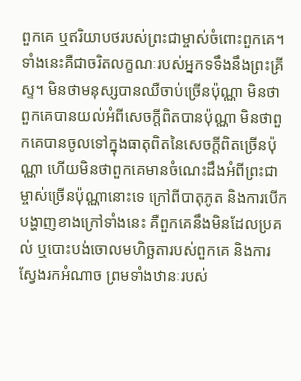ពួកគេ ឬឥរិយាបថរបស់ព្រះជាម្ចាស់ចំពោះពួកគេ។ ទាំងនេះគឺជាចរិតលក្ខណៈរបស់អ្នកទទឹងនឹងព្រះគ្រីស្ទ។ មិនថាមនុស្សបានឈឺចាប់ច្រើនប៉ុណ្ណា មិនថាពួកគេបានយល់អំពីសេចក្ដីពិតបានប៉ុណ្ណា មិនថាពួកគេបានចូលទៅក្នុងធាតុពិតនៃសេចក្ដីពិតច្រើនប៉ុណ្ណា ហើយមិនថាពួកគេមានចំណេះដឹងអំពីព្រះជាម្ចាស់ច្រើនប៉ុណ្ណានោះទេ ក្រៅពីបាតុភូត និងការបើកបង្ហាញខាងក្រៅទាំងនេះ គឺពួកគេនឹងមិនដែលប្រគល់ ឬបោះបង់ចោលមហិច្ឆតារបស់ពួកគេ និងការស្វែងរកអំណាច ព្រមទាំងឋានៈរបស់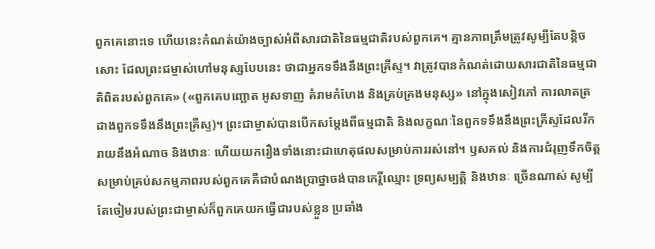ពួកគេនោះទេ ហើយនេះកំណត់យ៉ាងច្បាស់អំពីសារជាតិនៃធម្មជាតិរបស់ពួកគេ។ គ្មានភាពត្រឹមត្រូវសូម្បីតែបន្តិចសោះ ដែលព្រះជម្ចាស់ហៅមនុស្សបែបនេះ ថាជាអ្នកទទឹងនឹងព្រះគ្រីស្ទ។ វាត្រូវបានកំណត់ដោយសារជាតិនៃធម្មជាតិពិតរបស់ពួកគេ» («ពួកគេបញ្ឆោត អូសទាញ គំរាមកំហែង និងគ្រប់គ្រងមនុស្ស» នៅក្នុងសៀវភៅ ការលាតត្រដាងពួកទទឹងនឹងព្រះគ្រីស្ទ)។ ព្រះជាម្ចាស់បានបើកសម្ដែងពីធម្មជាតិ និងលក្ខណៈនៃពួកទទឹងនឹងព្រះគ្រីស្ទដែលរីករាយនឹងអំណាច និងឋានៈ ហើយយករឿងទាំងនោះជាហេតុផលសម្រាប់ការរស់នៅ។ ឫសគល់ និងការជំរុញទឹកចិត្តសម្រាប់គ្រប់សកម្មភាពរបស់ពួកគេគឺជាបំណងប្រាថ្នាចង់បានកេរ្តិ៍ឈ្មោះ ទ្រព្យសម្បត្តិ និងឋានៈ ច្រើនណាស់ សូម្បីតែចៀមរបស់ព្រះជាម្ចាស់ក៏ពួកគេយកធ្វើជារបស់ខ្លួន ប្រឆាំង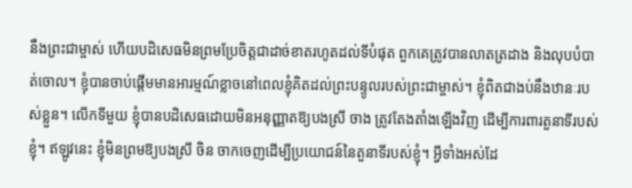នឹងព្រះជាម្ចាស់ ហើយបដិសេធមិនព្រមប្រែចិត្តជាដាច់ខាតរហូតដល់ទីបំផុត ពួកគេត្រូវបានលាតត្រដាង និងលុបបំបាត់ចោល។ ខ្ញុំបានចាប់ផ្តើមមានអារម្មណ៍ខ្លាចនៅពេលខ្ញុំគិតដល់ព្រះបន្ទូលរបស់ព្រះជាម្ចាស់។ ខ្ញុំពិតជាងប់នឹងឋានៈរបស់ខ្លួន។ លើកទីមួយ ខ្ញុំបានបដិសេធដោយមិនអនុញ្ញាតឱ្យបងស្រី ចាង ត្រូវតែងតាំងឡើងវិញ ដើម្បីការពារតួនាទីរបស់ខ្ញុំ។ ឥឡូវនេះ ខ្ញុំមិនព្រមឱ្យបងស្រី ចិន ចាកចេញដើម្បីប្រយោជន៍នៃតួនាទីរបស់ខ្ញុំ។ អ្វីទាំងអស់ដែ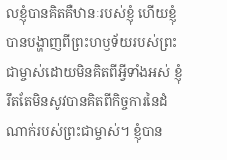លខ្ញុំបានគិតគឺឋានៈរបស់ខ្ញុំ ហើយខ្ញុំបានបង្ហាញពីព្រះហឫទ័យរបស់ព្រះជាម្ចាស់ដោយមិនគិតពីអ្វីទាំងអស់ ខ្ញុំរឹតតែមិនសូវបានគិតពីកិច្ចការនៃដំណាក់របស់ព្រះជាម្ចាស់។ ខ្ញុំបាន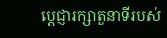ប្តេជ្ញារក្សាតួនាទីរបស់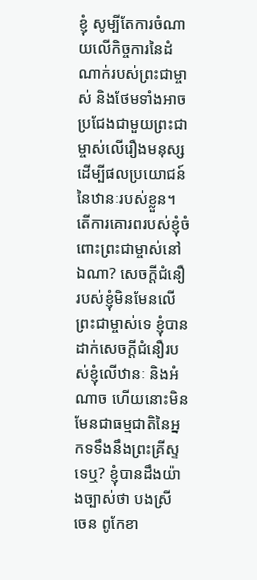ខ្ញុំ សូម្បីតែការចំណាយលើកិច្ចការនៃដំណាក់របស់ព្រះជាម្ចាស់ និងថែមទាំងអាចប្រជែងជាមួយព្រះជាម្ចាស់លើរឿងមនុស្ស ដើម្បីផលប្រយោជន៍នៃឋានៈរបស់ខ្លួន។ តើការគោរពរបស់ខ្ញុំចំពោះព្រះជាម្ចាស់នៅឯណា? សេចក្ដីជំនឿរបស់ខ្ញុំមិនមែនលើព្រះជាម្ចាស់ទេ ខ្ញុំបានដាក់សេចក្ដីជំនឿរបស់ខ្ញុំលើឋានៈ និងអំណាច ហើយនោះមិនមែនជាធម្មជាតិនៃអ្នកទទឹងនឹងព្រះគ្រីស្ទទេឬ? ខ្ញុំបានដឹងយ៉ាងច្បាស់ថា បងស្រី ចេន ពូកែខា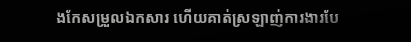ងកែសម្រួលឯកសារ ហើយគាត់ស្រឡាញ់ការងារបែ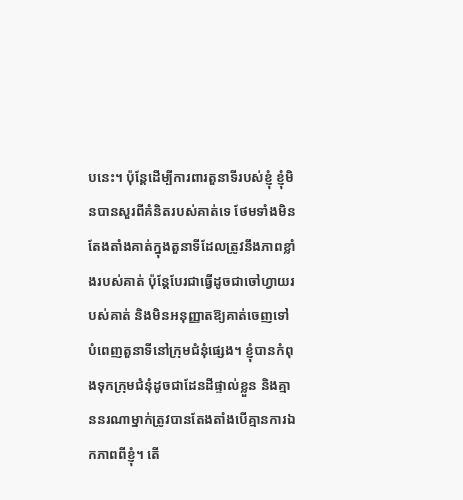បនេះ។ ប៉ុន្តែដើម្បីការពារតួនាទីរបស់ខ្ញុំ ខ្ញុំមិនបានសួរពីគំនិតរបស់គាត់ទេ ថែមទាំងមិនតែងតាំងគាត់ក្នុងតួនាទីដែលត្រូវនឹងភាពខ្លាំងរបស់គាត់ ប៉ុន្តែបែរជាធ្វើដូចជាចៅហ្វាយរបស់គាត់ និងមិនអនុញ្ញាតឱ្យគាត់ចេញទៅបំពេញតួនាទីនៅក្រុមជំនុំផ្សេង។ ខ្ញុំបានកំពុងទុកក្រុមជំនុំដូចជាដែនដីផ្ទាល់ខ្លួន និងគ្មាននរណាម្នាក់ត្រូវបានតែងតាំងបើគ្មានការឯកភាពពីខ្ញុំ។ តើ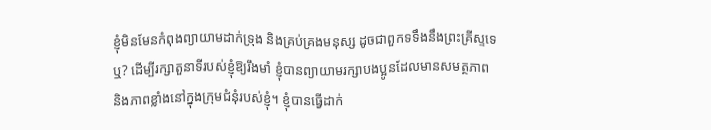ខ្ញុំមិនមែនកំពុងព្យាយាមដាក់ទ្រុង និងគ្រប់គ្រងមនុស្ស ដូចជាពួកទទឹងនឹងព្រះគ្រីស្ទទេឬ? ដើម្បីរក្សាតួនាទីរបស់ខ្ញុំឱ្យរឹងមាំ ខ្ញុំបានព្យាយាមរក្សាបងប្អូនដែលមានសមត្ថភាព និងភាពខ្លាំងនៅក្នុងក្រុមជំនុំរបស់ខ្ញុំ។ ខ្ញុំបានធ្វើដាក់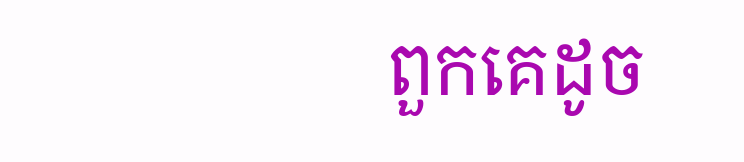ពួកគេដូច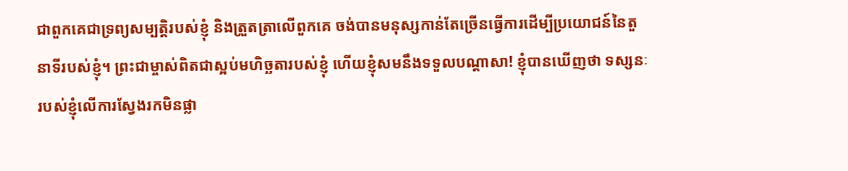ជាពួកគេជាទ្រព្យសម្បត្តិរបស់ខ្ញុំ និងត្រួតត្រាលើពួកគេ ចង់បានមនុស្សកាន់តែច្រើនធ្វើការដើម្បីប្រយោជន៍នៃតួនាទីរបស់ខ្ញុំ។ ព្រះជាម្ចាស់ពិតជាស្អប់មហិច្ឆតារបស់ខ្ញុំ ហើយខ្ញុំសមនឹងទទួលបណ្តាសា! ខ្ញុំបានឃើញថា ទស្សនៈរបស់ខ្ញុំលើការស្វែងរកមិនផ្លា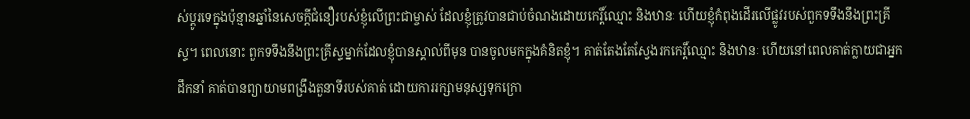ស់ប្តូរទេក្នុងប៉ុន្មានឆ្នាំនៃសេចក្ដីជំនឿរបស់ខ្ញុំលើព្រះជាម្ចាស់ ដែលខ្ញុំត្រូវបានជាប់ចំណងដោយកេរ្តិ៍ឈ្មោះ និងឋានៈ ហើយខ្ញុំកំពុងដើរលើផ្លូវរបស់ពួកទទឹងនឹងព្រះគ្រីស្ទ។ ពេលនោះ ពួកទទឹងនឹងព្រះគ្រីស្ទម្នាក់ដែលខ្ញុំបានស្គាល់ពីមុន បានចូលមកក្នុងគំនិតខ្ញុំ។ គាត់តែងតែស្វែងរកកេរ្ដិ៍ឈ្មោះ និងឋានៈ ហើយនៅពេលគាត់ក្លាយជាអ្នកដឹកនាំ គាត់បានព្យាយាមពង្រឹងតួនាទីរបស់គាត់ ដោយការរក្សាមនុស្សទុកក្រោ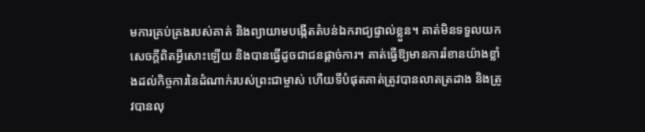មការគ្រប់គ្រងរបស់គាត់ និងព្យាយាមបង្កើតតំបន់ឯករាជ្យផ្ទាល់ខ្លួន។ គាត់មិនទទួលយកសេចក្តីពិតអ្វីសោះឡើយ និងបានធ្វើដូចជាជនផ្តាច់ការ។ គាត់ធ្វើឱ្យមានការរំខានយ៉ាងខ្លាំងដល់កិច្ចការនៃដំណាក់របស់ព្រះជាម្ចាស់ ហើយទីបំផុតគាត់ត្រូវបានលាតត្រដាង និងត្រូវបានលុ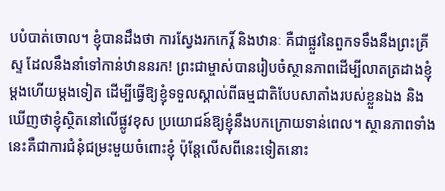បបំបាត់ចោល។ ខ្ញុំបានដឹងថា ការស្វែងរកកេរ្ដិ៍ និងឋានៈ គឺជាផ្លួវនៃពួកទទឹងនឹងព្រះគ្រីស្ទ ដែលនឹងនាំទៅកាន់ឋាននរក! ព្រះជាម្ចាស់បានរៀបចំស្ថានភាពដើម្បីលាតត្រដាងខ្ញុំម្តងហើយម្តងទៀត ដើម្បីធ្វើឱ្យខ្ញុំទទួលស្គាល់ពីធម្មជាតិបែបសាតាំងរបស់ខ្លួនឯង និងឃើញថាខ្ញុំស្ថិតនៅលើផ្លូវខុស ប្រយោជន៍ឱ្យខ្ញុំនឹងបកក្រោយទាន់ពេល។ ស្ថានភាពទាំងនេះគឺជាការជំនុំជម្រះមួយចំពោះខ្ញុំ ប៉ុន្តែលើសពីនេះទៀតនោះ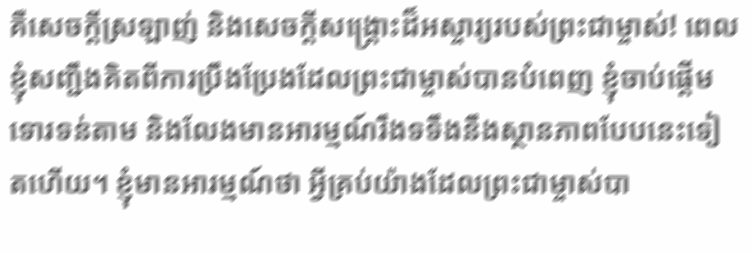គឺសេចក្តីស្រឡាញ់ និងសេចក្តីសង្គ្រោះដ៏អស្ចារ្យរបស់ព្រះជាម្ចាស់! ពេលខ្ញុំសញ្ជឹងគិតពីការប្រឹងប្រែងដែលព្រះជាម្ចាស់បានបំពេញ ខ្ញុំចាប់ផ្តើមទោរទន់តាម និងលែងមានអារម្មណ៍រឹងទទឹងនឹងស្ថានភាពបែបនេះទៀតហើយ។ ខ្ញុំមានអារម្មណ៍ថា អ្វីគ្រប់យ៉ាងដែលព្រះជាម្ចាស់បា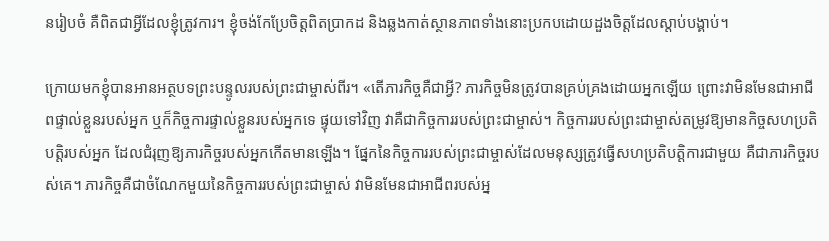នរៀបចំ គឺពិតជាអ្វីដែលខ្ញុំត្រូវការ។ ខ្ញុំចង់កែប្រែចិត្តពិតប្រាកដ និងឆ្លងកាត់ស្ថានភាពទាំងនោះប្រកបដោយដួងចិត្តដែលស្តាប់បង្គាប់។

ក្រោយមកខ្ញុំបានអានអត្ថបទព្រះបន្ទូលរបស់ព្រះជាម្ចាស់ពីរ។ «តើភារកិច្ចគឺជាអ្វី? ភារកិច្ចមិនត្រូវបានគ្រប់គ្រងដោយអ្នកឡើយ ព្រោះវាមិនមែនជាអាជីពផ្ទាល់ខ្លួនរបស់អ្នក ឬក៏កិច្ចការផ្ទាល់ខ្លួនរបស់អ្នកទេ ផ្ទុយទៅវិញ វាគឺជាកិច្ចការរបស់ព្រះជាម្ចាស់។ កិច្ចការរបស់ព្រះជាម្ចាស់តម្រូវឱ្យមានកិច្ចសហប្រតិបត្តិរបស់អ្នក ដែលជំរុញឱ្យភារកិច្ចរបស់អ្នកកើតមានឡើង។ ផ្នែកនៃកិច្ចការរបស់ព្រះជាម្ចាស់ដែលមនុស្សត្រូវធ្វើសហប្រតិបត្តិការជាមួយ គឺជាភារកិច្ចរបស់គេ។ ភារកិច្ចគឺជាចំណែកមួយនៃកិច្ចការរបស់ព្រះជាម្ចាស់ វាមិនមែនជាអាជីពរបស់អ្ន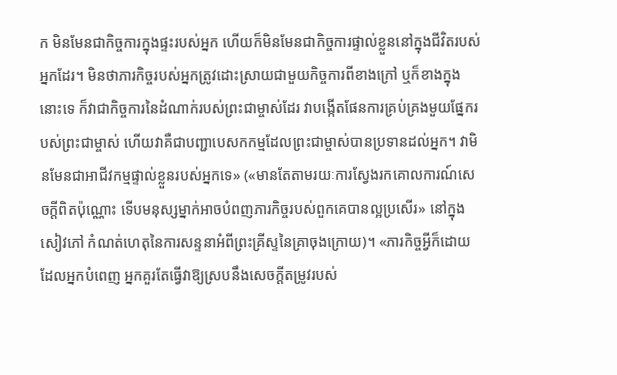ក មិនមែនជាកិច្ចការក្នុងផ្ទះរបស់អ្នក ហើយក៏មិនមែនជាកិច្ចការផ្ទាល់ខ្លួននៅក្នុងជីវិតរបស់អ្នកដែរ។ មិនថាភារកិច្ចរបស់អ្នកត្រូវដោះស្រាយជាមួយកិច្ចការពីខាងក្រៅ ឬក៏ខាងក្នុងនោះទេ ក៏វាជាកិច្ចការនៃដំណាក់របស់ព្រះជាម្ចាស់ដែរ វាបង្កើតផែនការគ្រប់គ្រងមួយផ្នែករបស់ព្រះជាម្ចាស់ ហើយវាគឺជាបញ្ជាបេសកកម្មដែលព្រះជាម្ចាស់បានប្រទានដល់អ្នក។ វាមិនមែនជាអាជីវកម្មផ្ទាល់ខ្លួនរបស់អ្នកទេ» («មានតែតាមរយៈការស្វែងរកគោលការណ៍សេចក្ដីពិតប៉ុណ្ណោះ ទើបមនុស្សម្នាក់អាចបំពញភារកិច្ចរបស់ពួកគេបានល្អប្រសើរ» នៅក្នុងសៀវភៅ កំណត់ហេតុនៃការសន្ទនាអំពីព្រះគ្រីស្ទនៃគ្រាចុងក្រោយ)។ «ភារកិច្ចអ្វីក៏ដោយដែលអ្នកបំពេញ អ្នកគួរតែធ្វើវាឱ្យស្របនឹងសេចក្ដីតម្រូវរបស់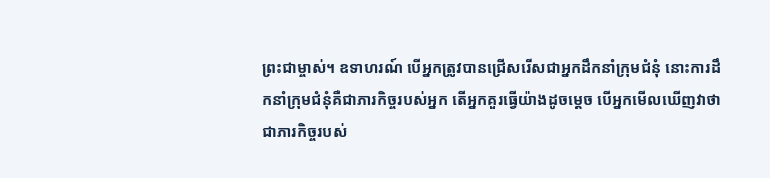ព្រះជាម្ចាស់។ ឧទាហរណ៍ បើអ្នកត្រូវបានជ្រើសរើសជាអ្នកដឹកនាំក្រុមជំនុំ នោះការដឹកនាំក្រុមជំនុំគឺជាភារកិច្ចរបស់អ្នក តើអ្នកគួរធ្វើយ៉ាងដូចម្ដេច បើអ្នកមើលឃើញវាថាជាភារកិច្ចរបស់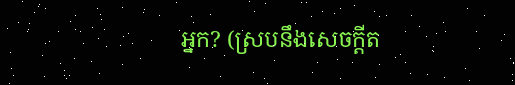អ្នក? (ស្របនឹងសេចក្ដីត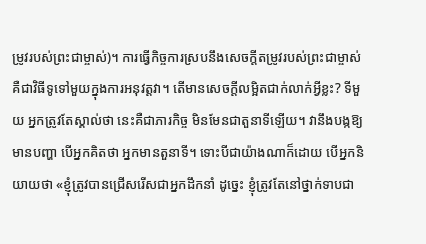ម្រូវរបស់ព្រះជាម្ចាស់)។ ការធ្វើកិច្ចការស្របនឹងសេចក្ដីតម្រូវរបស់ព្រះជាម្ចាស់ គឺជាវិធីទូទៅមួយក្នុងការអនុវត្តវា។ តើមានសេចក្ដីលម្អិតជាក់លាក់អ្វីខ្លះ? ទីមួយ អ្នកត្រូវតែស្គាល់ថា នេះគឺជាភារកិច្ច មិនមែនជាតួនាទីឡើយ។ វានឹងបង្កឱ្យមានបញ្ហា បើអ្នកគិតថា អ្នកមានតួនាទី។ ទោះបីជាយ៉ាងណាក៏ដោយ បើអ្នកនិយាយថា «ខ្ញុំត្រូវបានជ្រើសរើសជាអ្នកដឹកនាំ ដូច្នេះ ខ្ញុំត្រូវតែនៅថ្នាក់ទាបជា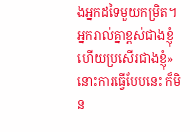ងអ្នកដទៃមួយកម្រិត។ អ្នករាល់គ្នាខ្ពស់ជាងខ្ញុំ ហើយប្រសើរជាងខ្ញុំ» នោះការធ្វើបែបនេះ ក៏មិន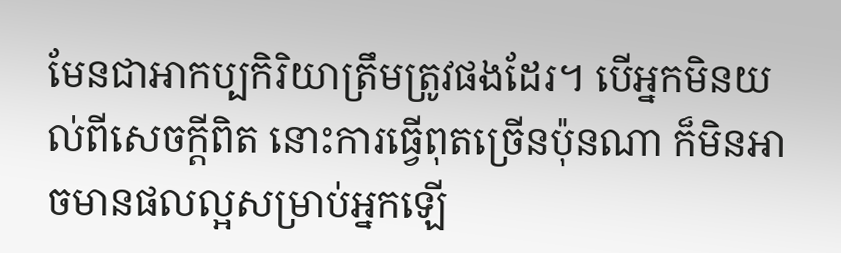មែនជាអាកប្បកិរិយាត្រឹមត្រូវផងដែរ។ បើអ្នកមិនយល់ពីសេចក្ដីពិត នោះការធ្វើពុតច្រើនប៉ុនណា ក៏មិនអាចមានផលល្អសម្រាប់អ្នកឡើ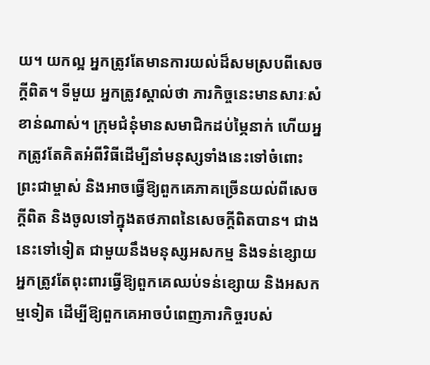យ។ យកល្អ អ្នកត្រូវតែមានការយល់ដ៏សមស្របពីសេចក្ដីពិត។ ទីមួយ អ្នកត្រូវស្គាល់ថា ភារកិច្ចនេះមានសារៈសំខាន់ណាស់។ ក្រុមជំនុំមានសមាជិកដប់ម្ភៃនាក់ ហើយអ្នកត្រូវតែគិតអំពីវិធីដើម្បីនាំមនុស្សទាំងនេះទៅចំពោះព្រះជាម្ចាស់ និងអាចធ្វើឱ្យពួកគេភាគច្រើនយល់ពីសេចក្ដីពិត និងចូលទៅក្នុងតថភាពនៃសេចក្ដីពិតបាន។ ជាងនេះទៅទៀត ជាមួយនឹងមនុស្សអសកម្ម និងទន់ខ្សោយ អ្នកត្រូវតែពុះពារធ្វើឱ្យពួកគេឈប់ទន់ខ្សោយ និងអសកម្មទៀត ដើម្បីឱ្យពួកគេអាចបំពេញភារកិច្ចរបស់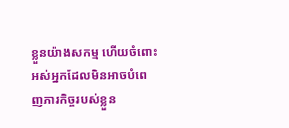ខ្លួនយ៉ាងសកម្ម ហើយចំពោះអស់អ្នកដែលមិនអាចបំពេញភារកិច្ចរបស់ខ្លួន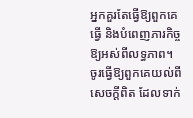អ្នកគួរតែធ្វើឱ្យពួកគេធ្វើ និងបំពេញភារកិច្ចឱ្យអស់ពីលទ្ធភាព។ ចូរធ្វើឱ្យពួកគេយល់ពីសេចក្ដីពិត ដែលទាក់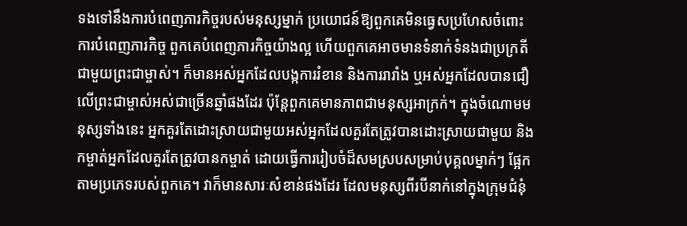ទងទៅនឹងការបំពេញភារកិច្ចរបស់មនុស្សម្នាក់ ប្រយោជន៍ឱ្យពួកគេមិនធ្វេសប្រហែសចំពោះការបំពេញភារកិច្ច ពួកគេបំពេញភារកិច្ចយ៉ាងល្អ ហើយពួកគេអាចមានទំនាក់ទំនងជាប្រក្រតីជាមួយព្រះជាម្ចាស់។ ក៏មានអស់អ្នកដែលបង្កការរំខាន និងការរារាំង ឬអស់អ្នកដែលបានជឿលើព្រះជាម្ចាស់អស់ជាច្រើនឆ្នាំផងដែរ ប៉ុន្តែពួកគេមានភាពជាមនុស្សអាក្រក់។ ក្នុងចំណោមមនុស្សទាំងនេះ អ្នកគួរតែដោះស្រាយជាមួយអស់អ្នកដែលគួរតែត្រូវបានដោះស្រាយជាមួយ និងកម្ចាត់អ្នកដែលគួរតែត្រូវបានកម្ចាត់ ដោយធ្វើការរៀបចំដ៏សមស្របសម្រាប់បុគ្គលម្នាក់ៗ ផ្អែកតាមប្រភេទរបស់ពួកគេ។ វាក៏មានសារៈសំខាន់ផងដែរ ដែលមនុស្សពីរបីនាក់នៅក្នុងក្រុមជំនុំ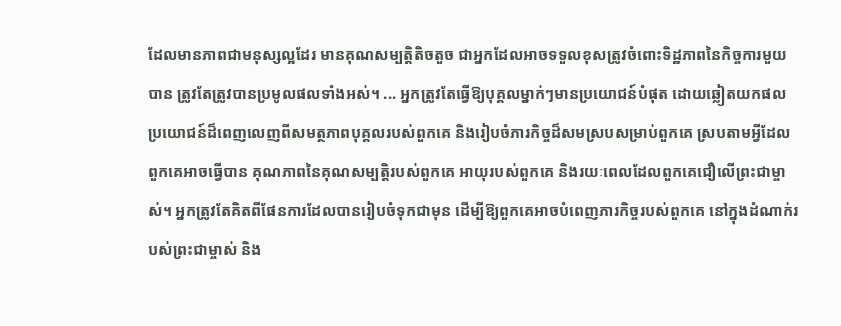ដែលមានភាពជាមនុស្សល្អដែរ មានគុណសម្បត្តិតិចតួច ជាអ្នកដែលអាចទទួលខុសត្រូវចំពោះទិដ្ឋភាពនៃកិច្ចការមួយបាន ត្រូវតែត្រូវបានប្រមូលផលទាំងអស់។ ... អ្នកត្រូវតែធ្វើឱ្យបុគ្គលម្នាក់ៗមានប្រយោជន៍បំផុត ដោយឆ្លៀតយកផលប្រយោជន៍ដ៏ពេញលេញពីសមត្ថភាពបុគ្គលរបស់ពួកគេ និងរៀបចំភារកិច្ចដ៏សមស្របសម្រាប់ពួកគេ ស្របតាមអ្វីដែលពួកគេអាចធ្វើបាន គុណភាពនៃគុណសម្បត្តិរបស់ពួកគេ អាយុរបស់ពួកគេ និងរយៈពេលដែលពួកគេជឿលើព្រះជាម្ចាស់។ អ្នកត្រូវតែគិតពីផែនការដែលបានរៀបចំទុកជាមុន ដើម្បីឱ្យពួកគេអាចបំពេញភារកិច្ចរបស់ពួកគេ នៅក្នុងដំណាក់របស់ព្រះជាម្ចាស់ និង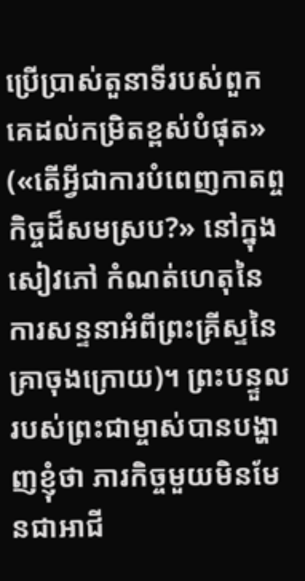ប្រើប្រាស់តួនាទីរបស់ពួកគេដល់កម្រិតខ្ពស់បំផុត» («តើអ្វីជាការបំពេញកាតព្ចកិច្ចដ៏សមស្រប?» នៅក្នុងសៀវភៅ កំណត់ហេតុនៃការសន្ទនាអំពីព្រះគ្រីស្ទនៃគ្រាចុងក្រោយ)។ ព្រះបន្ទួលរបស់ព្រះជាម្ចាស់បានបង្ហាញខ្ញុំថា ភារកិច្ចមួយមិនមែនជាអាជី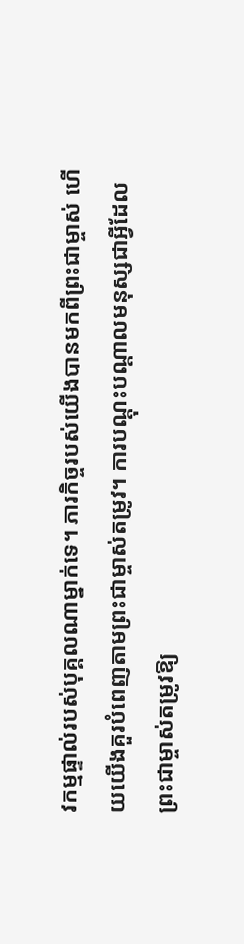វកម្មផ្ទាល់របស់បុគ្គលណាម្នាក់ទេ។ ភារកិច្ចរបស់យើងបានមកពីព្រះជាម្ចាស់ ហើយយើងគួរបំពេញតាមព្រះជាម្ចាស់តម្រូវ។ ការបណ្តុះបណ្តាលមនុស្សជាអ្វីដែលព្រះជាម្ចាស់តម្រូវឱ្យ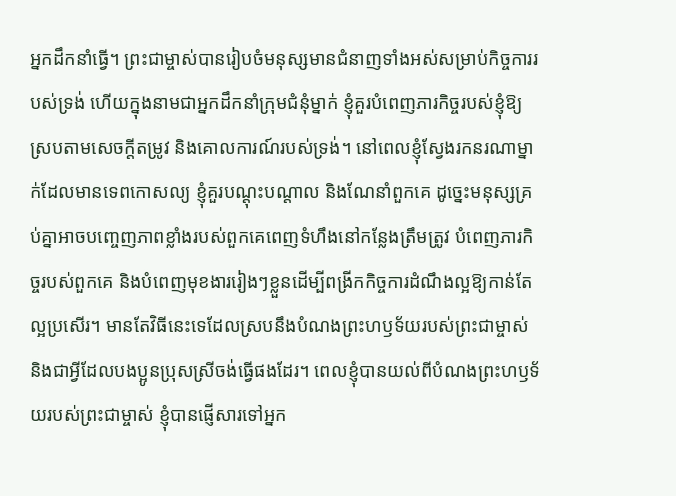អ្នកដឹកនាំធ្វើ។ ព្រះជាម្ចាស់បានរៀបចំមនុស្សមានជំនាញទាំងអស់សម្រាប់កិច្ចការរបស់ទ្រង់ ហើយក្នុងនាមជាអ្នកដឹកនាំក្រុមជំនុំម្នាក់ ខ្ញុំគួរបំពេញភារកិច្ចរបស់ខ្ញុំឱ្យស្របតាមសេចក្តីតម្រូវ និងគោលការណ៍របស់ទ្រង់។ នៅពេលខ្ញុំស្វែងរកនរណាម្នាក់ដែលមានទេពកោសល្យ ខ្ញុំគួរបណ្តុះបណ្តាល និងណែនាំពួកគេ ដូច្នេះមនុស្សគ្រប់គ្នាអាចបញ្ចេញភាពខ្លាំងរបស់ពួកគេពេញទំហឹងនៅកន្លែងត្រឹមត្រូវ បំពេញភារកិច្ចរបស់ពួកគេ និងបំពេញមុខងាររៀងៗខ្លួនដើម្បីពង្រីកកិច្ចការដំណឹងល្អឱ្យកាន់តែល្អប្រសើរ។ មានតែវិធីនេះទេដែលស្របនឹងបំណងព្រះហឫទ័យរបស់ព្រះជាម្ចាស់ និងជាអ្វីដែលបងប្អូនប្រុសស្រីចង់ធ្វើផងដែរ។ ពេលខ្ញុំបានយល់ពីបំណងព្រះហឫទ័យរបស់ព្រះជាម្ចាស់ ខ្ញុំបានផ្ញើសារទៅអ្នក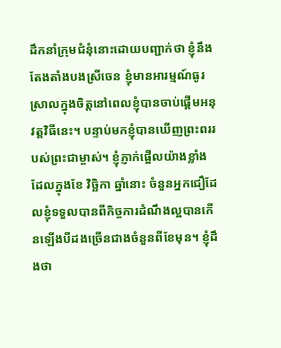ដឹកនាំក្រុមជំនុំនោះដោយបញ្ជាក់ថា ខ្ញុំនឹងតែងតាំងបងស្រីចេន ខ្ញុំមានអារម្មណ៍ធូរស្រាលក្នុងចិត្តនៅពេលខ្ញុំបានចាប់ផ្តើមអនុវត្តវិធីនេះ។ បន្ទាប់មកខ្ញុំបានឃើញព្រះពររបស់ព្រះជាម្ចាស់។ ខ្ញុំភ្ញាក់ផ្អើលយ៉ាងខ្លាំងដែលក្នុងខែ វិច្ឆិកា ឆ្នាំនោះ ចំនួនអ្នកជឿដែលខ្ញុំទទួលបានពីកិច្ចការដំណឹងល្អបានកើនឡើងបីដងច្រើនជាងចំនួនពីខែមុន។ ខ្ញុំដឹងថា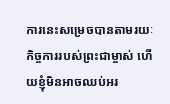ការនេះសម្រេចបានតាមរយៈកិច្ចការរបស់ព្រះជាម្ចាស់ ហើយខ្ញុំមិនអាចឈប់អរ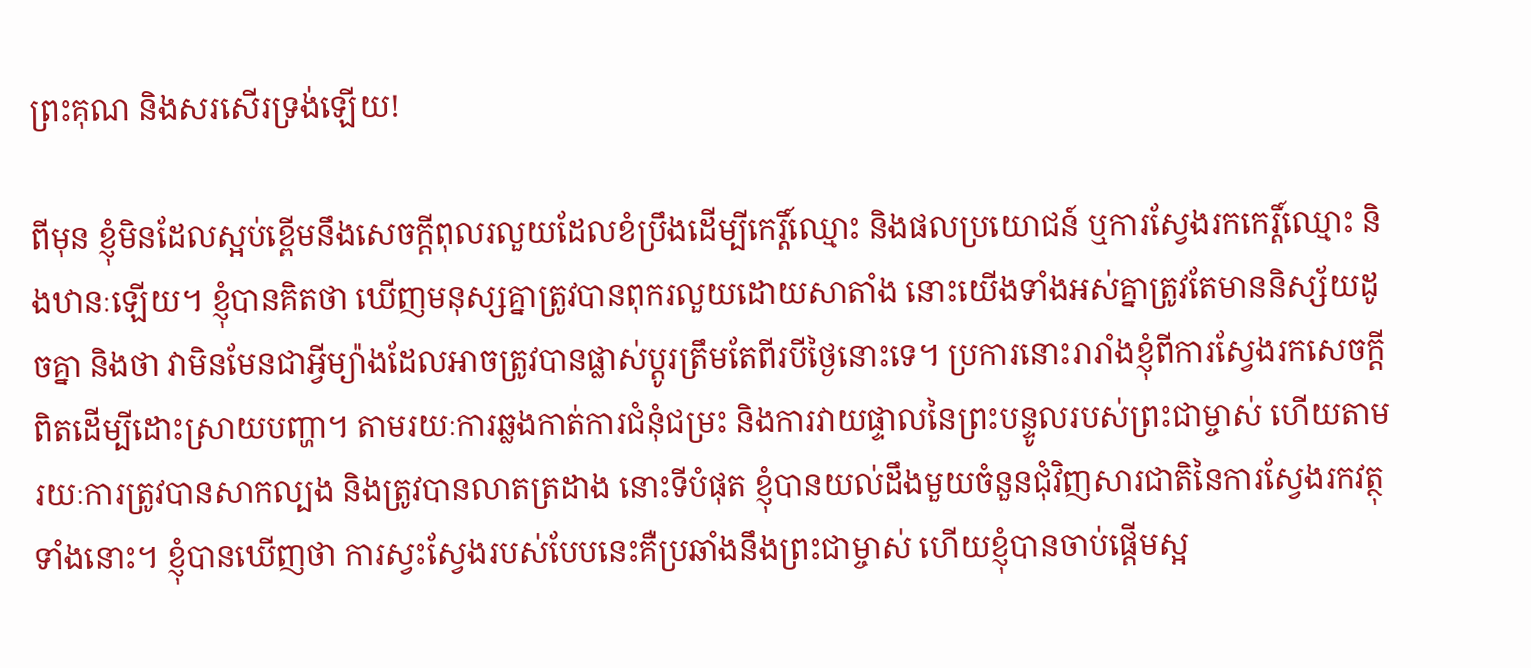ព្រះគុណ និងសរសើរទ្រង់ឡើយ!

ពីមុន ខ្ញុំមិនដែលស្អប់ខ្ពើមនឹងសេចក្ដីពុលរលួយដែលខំប្រឹងដើម្បីកេរ្តិ៍ឈ្មោះ និងផលប្រយោជន៍ ឬការស្វែងរកកេរ្ដិ៍ឈ្មោះ និងឋានៈឡើយ។ ខ្ញុំបានគិតថា ឃើញមនុស្សគ្នាត្រូវបានពុករលួយដោយសាតាំង នោះយើងទាំងអស់គ្នាត្រូវតែមាននិស្ស័យដូចគ្នា និងថា វាមិនមែនជាអ្វីម្យ៉ាងដែលអាចត្រូវបានផ្លាស់ប្តូរត្រឹមតែពីរបីថ្ងៃនោះទេ។ ប្រការនោះរារាំងខ្ញុំពីការស្វែងរកសេចក្តីពិតដើម្បីដោះស្រាយបញ្ហា។ តាមរយៈការឆ្លងកាត់ការជំនុំជម្រះ និងការវាយផ្ទាលនៃព្រះបន្ទូលរបស់ព្រះជាម្ចាស់ ហើយតាមរយៈការត្រូវបានសាកល្បង និងត្រូវបានលាតត្រដាង នោះទីបំផុត ខ្ញុំបានយល់ដឹងមួយចំនួនជុំវិញសារជាតិនៃការស្វែងរកវត្ថុទាំងនោះ។ ខ្ញុំបានឃើញថា ការស្វះស្វែងរបស់បែបនេះគឺប្រឆាំងនឹងព្រះជាម្ចាស់ ហើយខ្ញុំបានចាប់ផ្តើមស្អ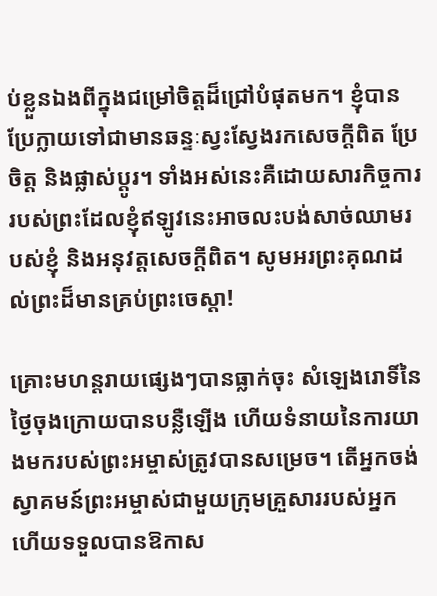ប់ខ្លួនឯងពីក្នុងជម្រៅចិត្តដ៏ជ្រៅបំផុតមក។ ខ្ញុំបានប្រែក្លាយទៅជាមានឆន្ទៈស្វះស្វែងរកសេចក្តីពិត ប្រែចិត្ត និងផ្លាស់ប្តូរ។ ទាំងអស់នេះគឺដោយសារកិច្ចការរបស់ព្រះដែលខ្ញុំឥឡូវនេះអាចលះបង់សាច់ឈាមរបស់ខ្ញុំ និងអនុវត្តសេចក្តីពិត។ សូមអរព្រះគុណដល់ព្រះដ៏មានគ្រប់ព្រះចេស្តា!

គ្រោះមហន្តរាយផ្សេងៗបានធ្លាក់ចុះ សំឡេងរោទិ៍នៃថ្ងៃចុងក្រោយបានបន្លឺឡើង ហើយទំនាយនៃការយាងមករបស់ព្រះអម្ចាស់ត្រូវបានសម្រេច។ តើអ្នកចង់ស្វាគមន៍ព្រះអម្ចាស់ជាមួយក្រុមគ្រួសាររបស់អ្នក ហើយទទួលបានឱកាស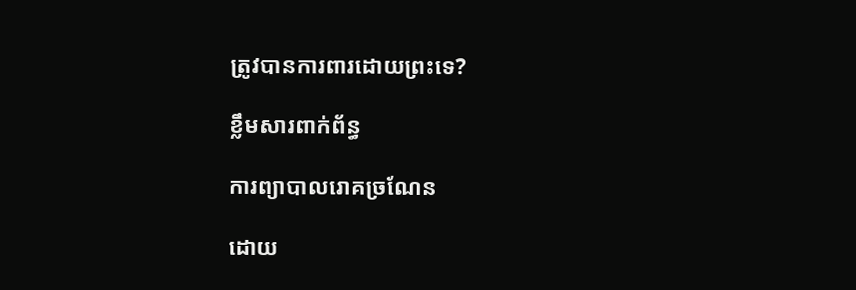ត្រូវបានការពារដោយព្រះទេ?

ខ្លឹមសារពាក់ព័ន្ធ

ការព្យាបាលរោគច្រណែន

ដោយ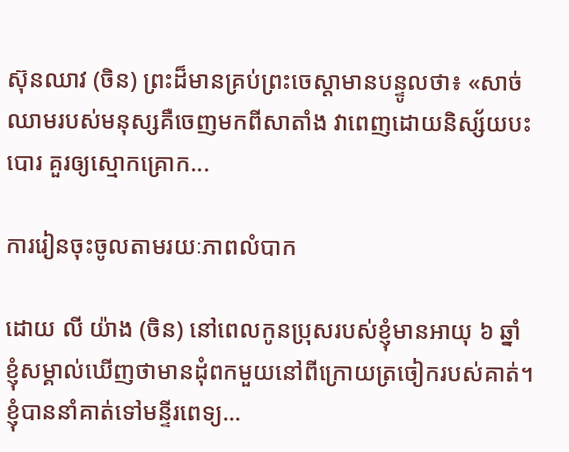ស៊ុនឈាវ (ចិន) ព្រះដ៏មានគ្រប់ព្រះចេស្ដាមានបន្ទូលថា៖ «សាច់ឈាមរបស់មនុស្សគឺចេញមកពីសាតាំង វាពេញដោយនិស្ស័យបះបោរ គួរឲ្យស្មោកគ្រោក...

ការរៀនចុះចូលតាមរយៈភាពលំបាក

ដោយ លី យ៉ាង (ចិន) នៅពេលកូនប្រុសរបស់ខ្ញុំមានអាយុ ៦ ឆ្នាំ ខ្ញុំសម្គាល់ឃើញថាមានដុំពកមួយនៅពីក្រោយត្រចៀករបស់គាត់។ ខ្ញុំបាននាំគាត់ទៅមន្ទីរពេទ្យ...